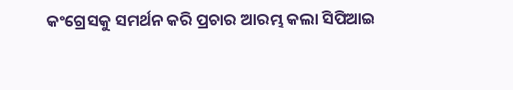କଂଗ୍ରେସକୁ ସମର୍ଥନ କରି ପ୍ରଚାର ଆରମ୍ଭ କଲା ସିପିଆଇ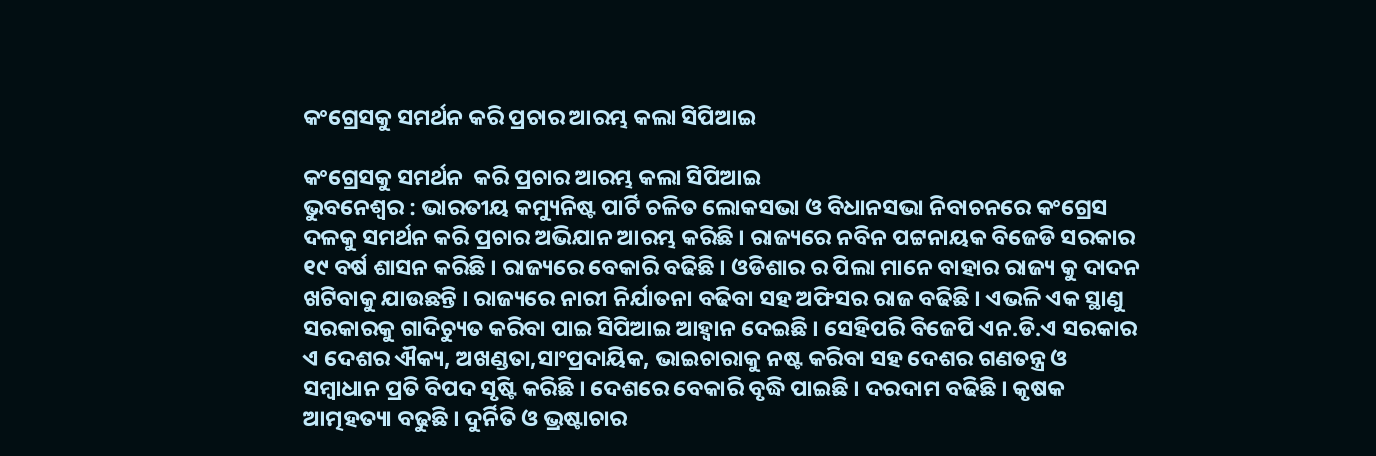କଂଗ୍ରେସକୁ ସମର୍ଥନ କରି ପ୍ରଚାର ଆରମ୍ଭ କଲା ସିପିଆଇ

କଂଗ୍ରେସକୁ ସମର୍ଥନ  କରି ପ୍ରଚାର ଆରମ୍ଭ କଲା ସିପିଆଇ
ଭୁବନେଶ୍ୱର : ଭାରତୀୟ କମ୍ୟୁନିଷ୍ଟ ପାର୍ଟି ଚଳିତ ଲୋକସଭା ଓ ବିଧାନସଭା ନିବାଚନରେ କଂଗ୍ରେସ ଦଳକୁ ସମର୍ଥନ କରି ପ୍ରଚାର ଅଭିଯାନ ଆରମ୍ଭ କରିଛି । ରାଜ୍ୟରେ ନବିନ ପଟ୍ଟନାୟକ ବିଜେଡି ସରକାର ୧୯ ବର୍ଷ ଶାସନ କରିଛି । ରାଜ୍ୟରେ ବେକାରି ବଢିଛି । ଓଡିଶାର ର ପିଲା ମାନେ ବାହାର ରାଜ୍ୟ କୁ ଦାଦନ ଖଟିବାକୁ ଯାଉଛନ୍ତି । ରାଜ୍ୟରେ ନାରୀ ନିର୍ଯାତନା ବଢିବା ସହ ଅଫିସର ରାଜ ବଢିଛି । ଏଭଳି ଏକ ସ୍ଥାଣୁ ସରକାରକୁ ଗାଦିଚ୍ୟୁତ କରିବା ପାଇ ସିପିଆଇ ଆହ୍ୱାନ ଦେଇଛି । ସେହିପରି ବିଜେପି ଏନ.ଡି.ଏ ସରକାର ଏ ଦେଶର ଐକ୍ୟ, ଅଖଣ୍ଡତା,ସାଂପ୍ରଦାୟିକ, ଭାଇଚାରାକୁ ନଷ୍ଟ କରିବା ସହ ଦେଶର ଗଣତନ୍ତ୍ର ଓ ସମ୍ବାଧାନ ପ୍ରତି ବିପଦ ସୃଷ୍ଟି କରିଛି । ଦେଶରେ ବେକାରି ବୃଦ୍ଧି ପାଇଛି । ଦରଦାମ ବଢିଛି । କୃଷକ ଆତ୍ମହତ୍ୟା ବଢୁଛି । ଦୁର୍ନିତି ଓ ଭ୍ରଷ୍ଟାଚାର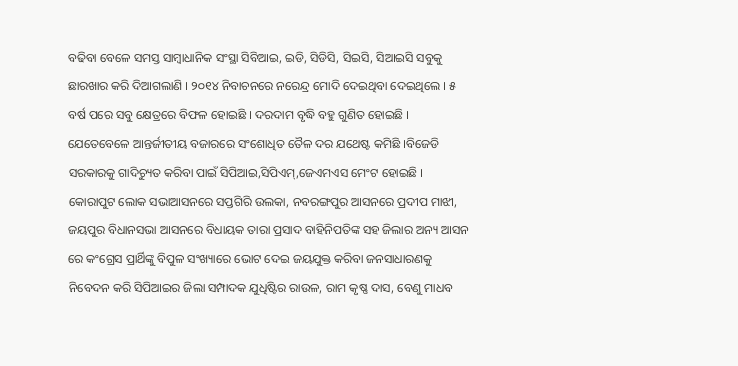ବଢିବା ବେଳେ ସମସ୍ତ ସାମ୍ବାଧାନିକ ସଂସ୍ଥା ସିବିଆଇ, ଇଡି, ସିଡିସି, ସିଇସି, ସିଆଇସି ସବୁକୁ ଛାରଖାର କରି ଦିଆଗଲାଣି । ୨୦୧୪ ନିବାଚନରେ ନରେନ୍ଦ୍ର ମୋଦି ଦେଇଥିବା ଦେଇଥିଲେ । ୫ ବର୍ଷ ପରେ ସବୁ କ୍ଷେତ୍ରରେ ବିଫଳ ହୋଇଛି । ଦରଦାମ ବୃଦ୍ଧି ବହୁ ଗୁଣିତ ହୋଇଛି । ଯେତେବେଳେ ଆନ୍ତର୍ଜୀତୀୟ ବଜାରରେ ସଂଶୋଧିତ ତୈଳ ଦର ଯଥେଷ୍ଟ କମିଛି ।ବିଜେଡି ସରକାରକୁ ଗାଦିଚ୍ୟୁତ କରିବା ପାଇଁ ସିପିଆଇ,ସିପିଏମ୍,ଜେଏମଏସ ମେଂଟ ହୋଇଛି । କୋରାପୁଟ ଲୋକ ସଭାଆସନରେ ସପ୍ତଗିରି ଉଲକା, ନବରଙ୍ଗପୁର ଆସନରେ ପ୍ରଦୀପ ମାଝୀ, ଜୟପୁର ବିଧାନସଭା ଆସନରେ ବିଧାୟକ ତାରା ପ୍ରସାଦ ବାହିନିପତିଙ୍କ ସହ ଜିଲାର ଅନ୍ୟ ଆସନ ରେ କଂଗ୍ରେସ ପ୍ରାର୍ଥିଙ୍କୁ ବିପୁଳ ସଂଖ୍ୟାରେ ଭୋଟ ଦେଇ ଜୟଯୁକ୍ତ କରିବା ଜନସାଧାରଣକୁ ନିବେଦନ କରି ସିପିଆଇର ଜିଲା ସମ୍ପାଦକ ଯୁଧିଷ୍ଟିର ରାଉଳ, ରାମ କୃଷ୍ଣ ଦାସ, ବେଣୁ ମାଧବ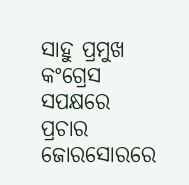ସାହୁ ପ୍ରମୁଖ କଂଗ୍ରେସ ସପକ୍ଷରେ ପ୍ରଚାର ଜୋରସୋରରେ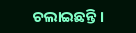ଚଲାଇଛନ୍ତି ।